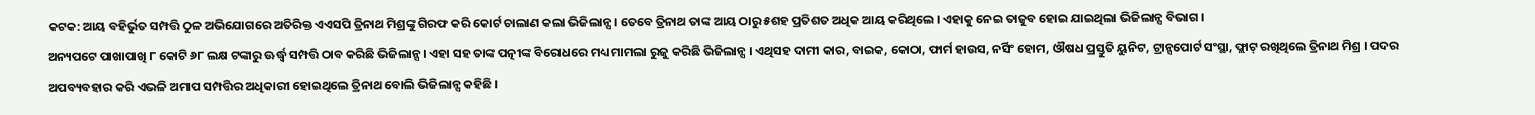କଟକ: ଆୟ ବହିର୍ଭୁତ ସମ୍ପତ୍ତି ଠୁଳ ଅଭିଯୋଗରେ ଅତିରିକ୍ତ ଏଏସପି ତ୍ରିନାଥ ମିଶ୍ରଙ୍କୁ ଗିରଫ କରି କୋର୍ଟ ଚାଲାଣ କଲା ଭିଜିଲାନ୍ସ । ତେବେ ତ୍ରିନାଥ ତାଙ୍କ ଆୟ ଠାରୁ ୫ଶହ ପ୍ରତିଶତ ଅଧିକ ଆୟ କରିଥିଲେ । ଏହାକୁ ନେଇ ତାଜୁବ ହୋଇ ଯାଇଥିଲା ଭିଜିଲାନ୍ସ ବିଭାଗ ।
ଅନ୍ୟପଟେ ପାଖାପାଖି ୮ କୋଟି ୬୮ ଲକ୍ଷ ଟଙ୍କାରୁ ଊର୍ଦ୍ଧ୍ବ ସମ୍ପତ୍ତି ଠାବ କରିଛି ଭିଜିଲାନ୍ସ । ଏହା ସହ ତାଙ୍କ ପତ୍ନୀଙ୍କ ବିରୋଧରେ ମଧ୍ୟ ମାମଲା ରୁଜୁ କରିଛି ଭିଜିଲାନ୍ସ । ଏଥିସହ ଦାମୀ କାର, ବାଇକ, କୋଠା, ଫାର୍ମ ହାଉସ, ନର୍ସିଂ ହୋମ, ଔଷଧ ପ୍ରସ୍ତୁତି ୟୁନିଟ, ଟ୍ରାନ୍ସପୋର୍ଟ ସଂସ୍ଥା, ଫ୍ଲାଟ୍ ରଖିଥିଲେ ତ୍ରିନାଥ ମିଶ୍ର । ପଦର ଅପବ୍ୟବହାର କରି ଏଭଳି ଅମାପ ସମ୍ପତ୍ତିର ଅଧିକାରୀ ହୋଇଥିଲେ ତ୍ରିନାଥ ବୋଲି ଭିଜିଲାନ୍ସ କହିଛି ।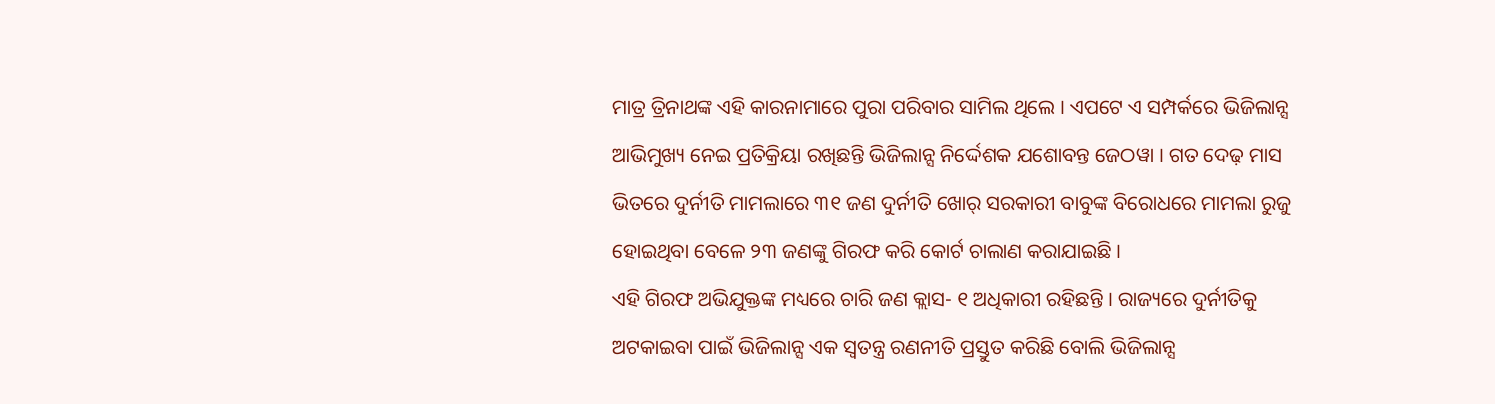ମାତ୍ର ତ୍ରିନାଥଙ୍କ ଏହି କାରନାମାରେ ପୁରା ପରିବାର ସାମିଲ ଥିଲେ । ଏପଟେ ଏ ସମ୍ପର୍କରେ ଭିଜିଲାନ୍ସ ଆଭିମୁଖ୍ୟ ନେଇ ପ୍ରତିକ୍ରିୟା ରଖିଛନ୍ତି ଭିଜିଲାନ୍ସ ନିର୍ଦ୍ଦେଶକ ଯଶୋବନ୍ତ ଜେଠୱା । ଗତ ଦେଢ଼ ମାସ ଭିତରେ ଦୁର୍ନୀତି ମାମଲାରେ ୩୧ ଜଣ ଦୁର୍ନୀତି ଖୋର୍ ସରକାରୀ ବାବୁଙ୍କ ବିରୋଧରେ ମାମଲା ରୁଜୁ ହୋଇଥିବା ବେଳେ ୨୩ ଜଣଙ୍କୁ ଗିରଫ କରି କୋର୍ଟ ଚାଲାଣ କରାଯାଇଛି ।
ଏହି ଗିରଫ ଅଭିଯୁକ୍ତଙ୍କ ମଧ୍ୟରେ ଚାରି ଜଣ କ୍ଲାସ- ୧ ଅଧିକାରୀ ରହିଛନ୍ତି । ରାଜ୍ୟରେ ଦୁର୍ନୀତିକୁ ଅଟକାଇବା ପାଇଁ ଭିଜିଲାନ୍ସ ଏକ ସ୍ୱତନ୍ତ୍ର ରଣନୀତି ପ୍ରସ୍ତୁତ କରିଛି ବୋଲି ଭିଜିଲାନ୍ସ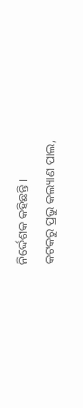ନିର୍ଦ୍ଦେଶକ କହିଛନ୍ତି ।
କଟକରୁ ପ୍ରଭୁ କଲ୍ୟାଣ ପାଲ,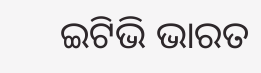ଇଟିଭି ଭାରତ